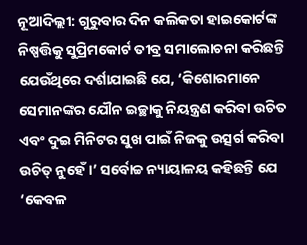ନୂଆଦିଲ୍ଲୀ: ଗୁରୁବାର ଦିନ କଲିକତା ହାଇକୋର୍ଟଙ୍କ ନିଷ୍ପତ୍ତିକୁ ସୁପ୍ରିମକୋର୍ଟ ତୀବ୍ର ସମାଲୋଚନା କରିଛନ୍ତି ଯେଉଁଥିରେ ଦର୍ଶାଯାଇଛି ଯେ, ‘କିଶୋରମାନେ ସେମାନଙ୍କର ଯୌନ ଇଚ୍ଛାକୁ ନିୟନ୍ତ୍ରଣ କରିବା ଉଚିତ ଏବଂ ଦୁଇ ମିନିଟର ସୁଖ ପାଇଁ ନିଜକୁ ଉତ୍ସର୍ଗ କରିବା ଉଚିତ୍ ନୁହେଁ ।’ ସର୍ବୋଚ୍ଚ ନ୍ୟାୟାଳୟ କହିଛନ୍ତି ଯେ ‘କେବଳ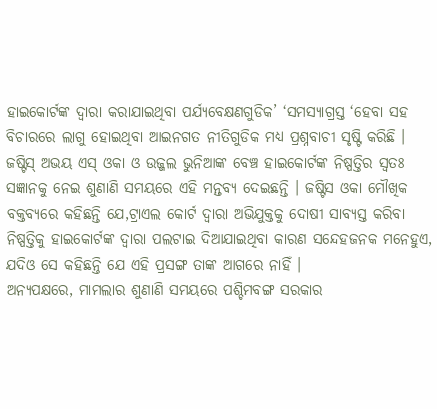ହାଇକୋର୍ଟଙ୍କ ଦ୍ୱାରା କରାଯାଇଥିବା ପର୍ଯ୍ୟବେକ୍ଷଣଗୁଡିକ’ ‘ସମସ୍ୟାଗ୍ରସ୍ତ ‘ହେବା ସହ ବିଚାରରେ ଲାଗୁ ହୋଇଥିବା ଆଇନଗତ ନୀତିଗୁଡିକ ମଧ୍ୟ ପ୍ରଶ୍ନବାଚୀ ସୃଷ୍ଟି କରିଛି ।
ଜଷ୍ଟିସ୍ ଅଭୟ ଏସ୍ ଓକା ଓ ଉଜ୍ଜଲ ଭୁନିଆଙ୍କ ବେଞ୍ଚ ହାଇକୋର୍ଟଙ୍କ ନିଷ୍ପତ୍ତିର ସ୍ୱତଃ ସଜ୍ଞାନକୁ ନେଇ ଶୁଣାଣି ସମୟରେ ଏହି ମନ୍ତବ୍ୟ ଦେଇଛନ୍ତି । ଜଷ୍ଟିସ ଓକା ମୌଖିକ ବକ୍ତବ୍ୟରେ କହିଛନ୍ତି ଯେ,ଟ୍ରାଏଲ କୋର୍ଟ ଦ୍ୱାରା ଅଭିଯୁକ୍ତକୁ ଦୋଷୀ ସାବ୍ୟସ୍ତ କରିବା ନିଷ୍ପତ୍ତିକୁ ହାଇକୋର୍ଟଙ୍କ ଦ୍ୱାରା ପଲଟାଇ ଦିଆଯାଇଥିବା କାରଣ ସନ୍ଦେହଜନକ ମନେହୁଏ, ଯଦିଓ ସେ କହିଛନ୍ତି ଯେ ଏହି ପ୍ରସଙ୍ଗ ତାଙ୍କ ଆଗରେ ନାହିଁ ।
ଅନ୍ୟପକ୍ଷରେ, ମାମଲାର ଶୁଣାଣି ସମୟରେ ପଶ୍ଚିମବଙ୍ଗ ସରକାର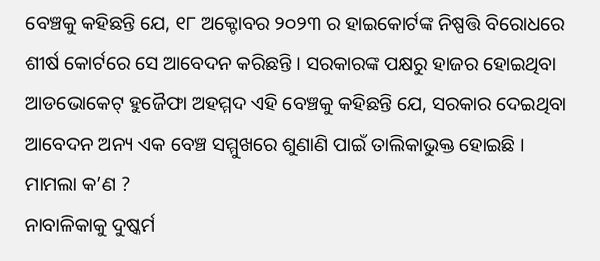ବେଞ୍ଚକୁ କହିଛନ୍ତି ଯେ, ୧୮ ଅକ୍ଟୋବର ୨୦୨୩ ର ହାଇକୋର୍ଟଙ୍କ ନିଷ୍ପତ୍ତି ବିରୋଧରେ ଶୀର୍ଷ କୋର୍ଟରେ ସେ ଆବେଦନ କରିଛନ୍ତି । ସରକାରଙ୍କ ପକ୍ଷରୁ ହାଜର ହୋଇଥିବା ଆଡଭୋକେଟ୍ ହୁଜୈଫା ଅହମ୍ମଦ ଏହି ବେଞ୍ଚକୁ କହିଛନ୍ତି ଯେ, ସରକାର ଦେଇଥିବା ଆବେଦନ ଅନ୍ୟ ଏକ ବେଞ୍ଚ ସମ୍ମୁଖରେ ଶୁଣାଣି ପାଇଁ ତାଲିକାଭୁକ୍ତ ହୋଇଛି ।
ମାମଲା କ’ଣ ?
ନାବାଳିକାକୁ ଦୁଷ୍କର୍ମ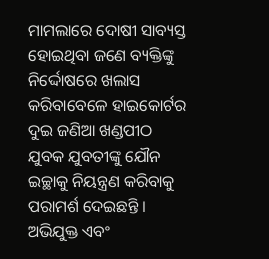ମାମଲାରେ ଦୋଷୀ ସାବ୍ୟସ୍ତ ହୋଇଥିବା ଜଣେ ବ୍ୟକ୍ତିଙ୍କୁ ନିର୍ଦ୍ଦୋଷରେ ଖଲାସ କରିବାବେଳେ ହାଇକୋର୍ଟର ଦୁଇ ଜଣିଆ ଖଣ୍ଡପୀଠ ଯୁବକ ଯୁବତୀଙ୍କୁ ଯୌନ ଇଚ୍ଛାକୁ ନିୟନ୍ତ୍ରଣ କରିବାକୁ ପରାମର୍ଶ ଦେଇଛନ୍ତି । ଅଭିଯୁକ୍ତ ଏବଂ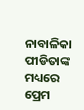ନାବାଳିକା ପୀଡିତାଙ୍କ ମଧ୍ୟରେ ପ୍ରେମ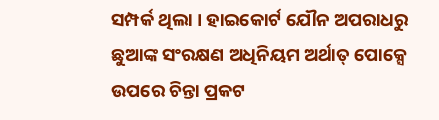ସମ୍ପର୍କ ଥିଲା । ହାଇକୋର୍ଟ ଯୌନ ଅପରାଧରୁ ଛୁଆଙ୍କ ସଂରକ୍ଷଣ ଅଧିନିୟମ ଅର୍ଥାତ୍ ପୋକ୍ସେ ଉପରେ ଚିନ୍ତା ପ୍ରକଟ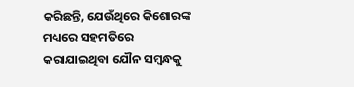କରିଛନ୍ତି, ଯେଉଁଥିରେ କିଶୋରଙ୍କ ମଧ୍ୟରେ ସହମତିରେ କରାଯାଇଥିବା ଯୌନ ସମ୍ବନ୍ଧକୁ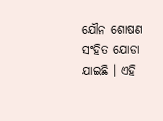ଯୌନ ଶୋଷଣ ସଂହିତ ଯୋଡା ଯାଇଛି । ଏହି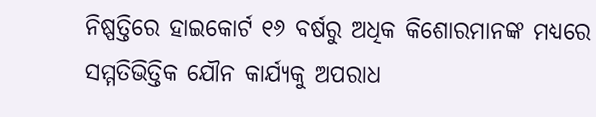ନିଷ୍ପତ୍ତିରେ ହାଇକୋର୍ଟ ୧୬ ବର୍ଷରୁ ଅଧିକ କିଶୋରମାନଙ୍କ ମଧ୍ୟରେ ସମ୍ମତିଭିତ୍ତିକ ଯୌନ କାର୍ଯ୍ୟକୁ ଅପରାଧ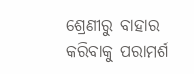ଶ୍ରେଣୀରୁ ବାହାର କରିବାକୁ ପରାମର୍ଶ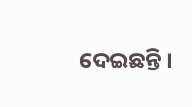ଦେଇଛନ୍ତି ।